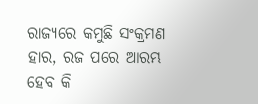ରାଜ୍ୟରେ କମୁଛି ସଂକ୍ରମଣ ହାର, ରଜ ପରେ ଆରମ୍ଭ ହେବ କି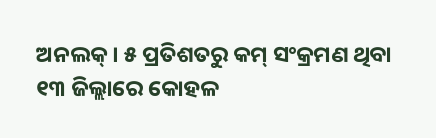ଅନଲକ୍ । ୫ ପ୍ରତିଶତରୁ କମ୍ ସଂକ୍ରମଣ ଥିବା ୧୩ ଜିଲ୍ଲାରେ କୋହଳ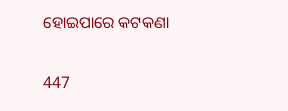ହୋଇପାରେ କଟକଣା

447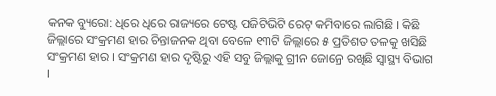କନକ ବ୍ୟୁରୋ: ଧିରେ ଧିରେ ରାଜ୍ୟରେ ଟେଷ୍ଟ ପଜିଟିଭିଟି ରେଟ୍ କମିବାରେ ଲାଗିଛି । କିଛି ଜିଲ୍ଲାରେ ସଂକ୍ରମଣ ହାର ଚିନ୍ତାଜନକ ଥିବା ବେଳେ ୧୩ଟି ଜିଲ୍ଲାରେ ୫ ପ୍ରତିଶତ ତଳକୁ ଖସିଛି ସଂକ୍ରମଣ ହାର । ସଂକ୍ରମଣ ହାର ଦୃଷ୍ଟିରୁ ଏହି ସବୁ ଜିଲ୍ଲାକୁ ଗ୍ରୀନ ଜୋନ୍ରେ ରଖିଛି ସ୍ୱାସ୍ଥ୍ୟ ବିଭାଗ ।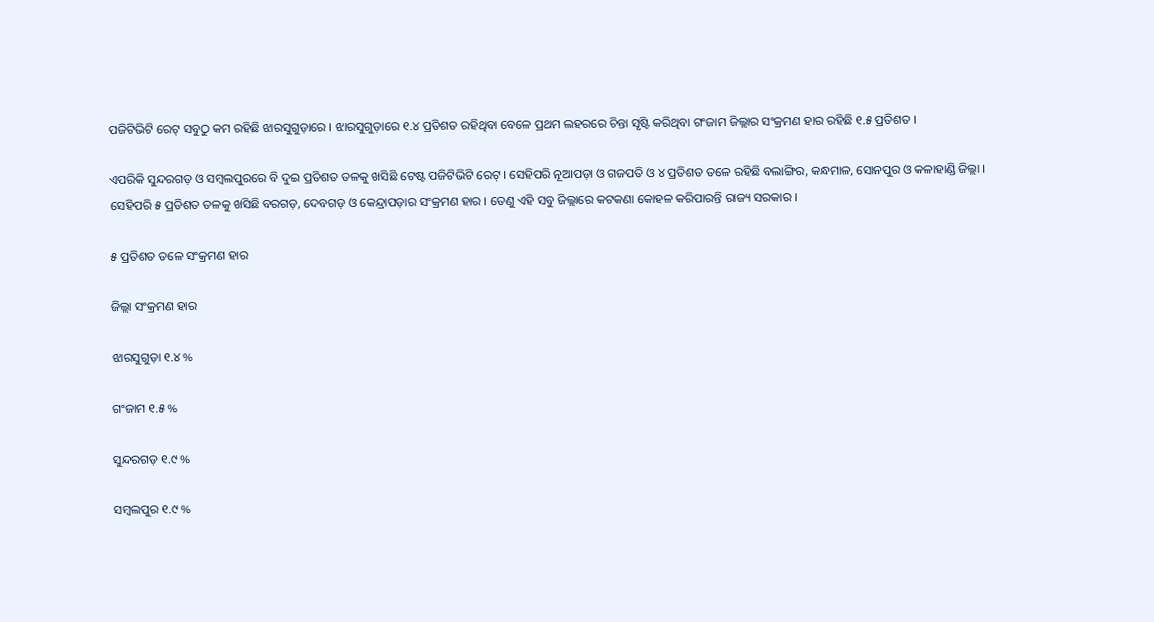ପଜିଟିଭିଟି ରେଟ୍ ସବୁଠୁ କମ ରହିଛି ଝାରସୁଗୁଡ଼ାରେ । ଝାରସୁଗୁଡ଼ାରେ ୧.୪ ପ୍ରତିଶତ ରହିଥିବା ବେଳେ ପ୍ରଥମ ଲହରରେ ଚିନ୍ତା ସୃଷ୍ଟି କରିଥିବା ଗଂଜାମ ଜିଲ୍ଲାର ସଂକ୍ରମଣ ହାର ରହିଛି ୧.୫ ପ୍ରତିଶତ ।

ଏପରିକି ସୁନ୍ଦରଗଡ଼ ଓ ସମ୍ବଲପୁରରେ ବି ଦୁଇ ପ୍ରତିଶତ ତଳକୁ ଖସିଛି ଟେଷ୍ଟ ପଜିଟିଭିଟି ରେଟ୍ । ସେହିପରି ନୂଆପଡ଼ା ଓ ଗଜପତି ଓ ୪ ପ୍ରତିଶତ ତଳେ ରହିଛି ବଲାଙ୍ଗିର, କନ୍ଧମାଳ, ସୋନପୁର ଓ କଳାହାଣ୍ଡି ଜିଲ୍ଲା । ସେହିପରି ୫ ପ୍ରତିଶତ ତଳକୁ ଖସିଛି ବରଗଡ଼, ଦେବଗଡ଼ ଓ କେନ୍ଦ୍ରାପଡ଼ାର ସଂକ୍ରମଣ ହାର । ତେଣୁ ଏହି ସବୁ ଜିଲ୍ଲାରେ କଟକଣା କୋହଳ କରିପାରନ୍ତି ରାଜ୍ୟ ସରକାର ।

୫ ପ୍ରତିଶତ ତଳେ ସଂକ୍ରମଣ ହାର

ଜିଲ୍ଲା ସଂକ୍ରମଣ ହାର

ଝାରସୁଗୁଡ଼ା ୧.୪ %

ଗଂଜାମ ୧.୫ %

ସୁନ୍ଦରଗଡ଼ ୧.୯ %

ସମ୍ବଲପୁର ୧.୯ %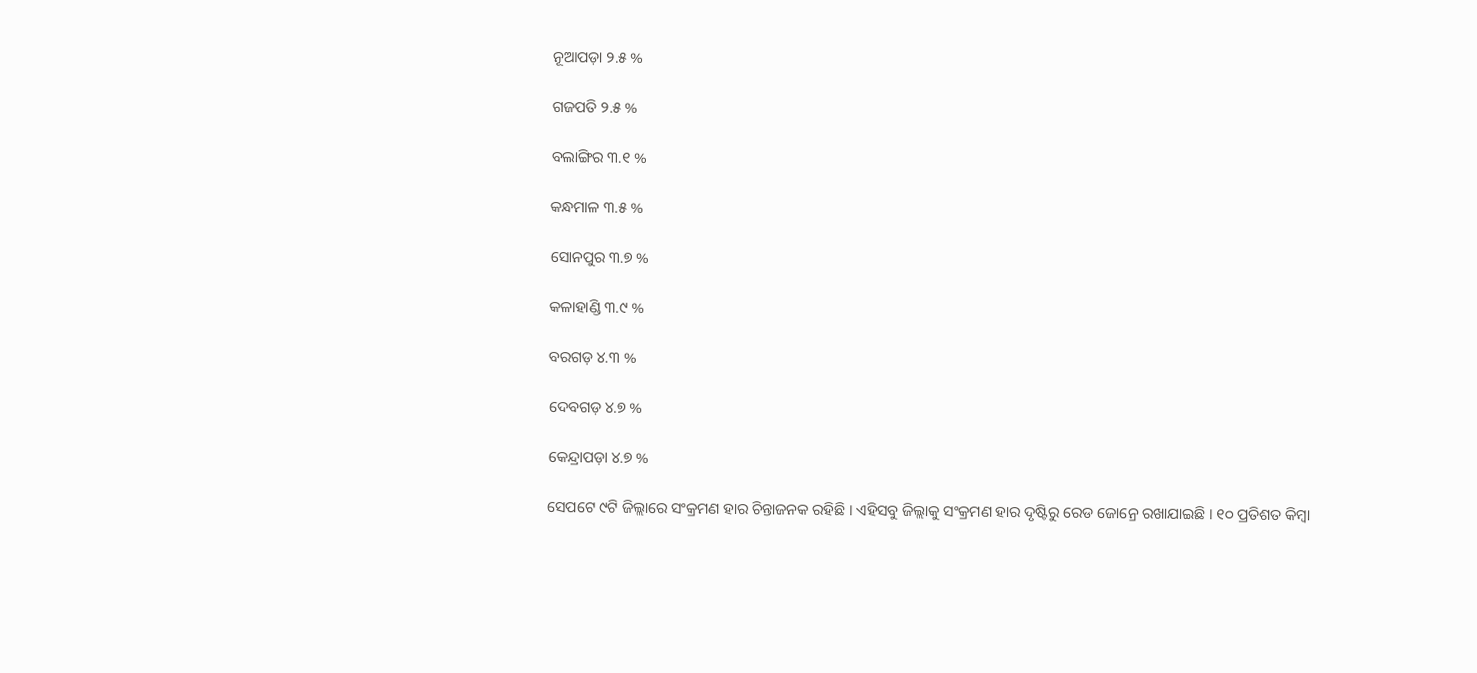ନୂଆପଡ଼ା ୨.୫ %

ଗଜପତି ୨.୫ %

ବଲାଙ୍ଗିର ୩.୧ %

କନ୍ଧମାଳ ୩.୫ %

ସୋନପୁର ୩.୭ %

କଳାହାଣ୍ଡି ୩.୯ %

ବରଗଡ଼ ୪.୩ %

ଦେବଗଡ଼ ୪.୭ %

କେନ୍ଦ୍ରାପଡ଼ା ୪.୭ %

ସେପଟେ ୯ଟି ଜିଲ୍ଲାରେ ସଂକ୍ରମଣ ହାର ଚିନ୍ତାଜନକ ରହିଛି । ଏହିସବୁ ଜିଲ୍ଲାକୁ ସଂକ୍ରମଣ ହାର ଦୃଷ୍ଟିରୁ ରେଡ ଜୋନ୍ରେ ରଖାଯାଇଛି । ୧୦ ପ୍ରତିଶତ କିମ୍ବା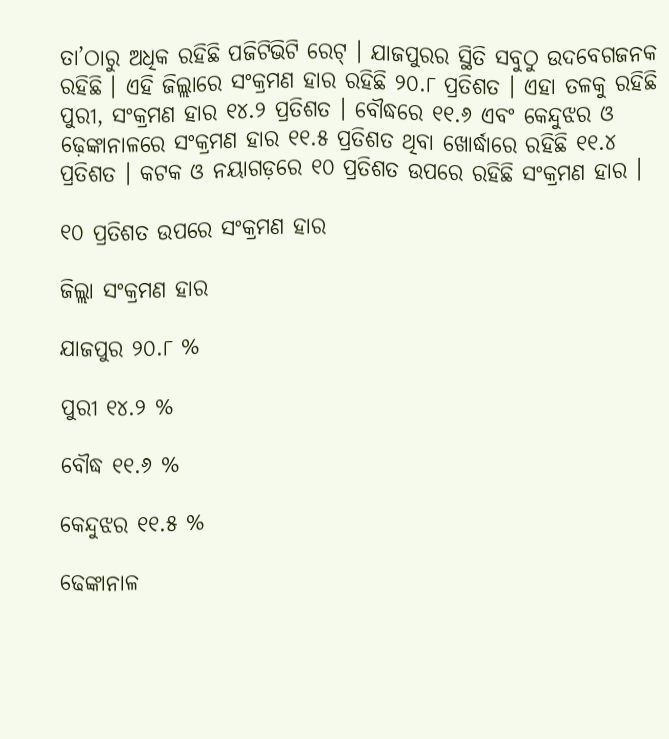ତା’ଠାରୁ ଅଧିକ ରହିଛି ପଜିଟିଭିଟି ରେଟ୍ । ଯାଜପୁରର ସ୍ଥିତି ସବୁଠୁ ଉଦବେଗଜନକ ରହିଛି । ଏହି ଜିଲ୍ଲାରେ ସଂକ୍ରମଣ ହାର ରହିଛି ୨୦.୮ ପ୍ରତିଶତ । ଏହା ତଳକୁ ରହିଛି ପୁରୀ, ସଂକ୍ରମଣ ହାର ୧୪.୨ ପ୍ରତିଶତ । ବୌଦ୍ଧରେ ୧୧.୬ ଏବଂ କେନ୍ଦୁଝର ଓ ଢ଼େଙ୍କାନାଳରେ ସଂକ୍ରମଣ ହାର ୧୧.୫ ପ୍ରତିଶତ ଥିବା ଖୋର୍ଦ୍ଧାରେ ରହିଛି ୧୧.୪ ପ୍ରତିଶତ । କଟକ ଓ ନୟାଗଡ଼ରେ ୧୦ ପ୍ରତିଶତ ଉପରେ ରହିଛି ସଂକ୍ରମଣ ହାର ।

୧୦ ପ୍ରତିଶତ ଉପରେ ସଂକ୍ରମଣ ହାର

ଜିଲ୍ଲା ସଂକ୍ରମଣ ହାର

ଯାଜପୁର ୨୦.୮ %

ପୁରୀ ୧୪.୨ %

ବୌଦ୍ଧ ୧୧.୬ %

କେନ୍ଦୁଝର ୧୧.୫ %

ଢେଙ୍କାନାଳ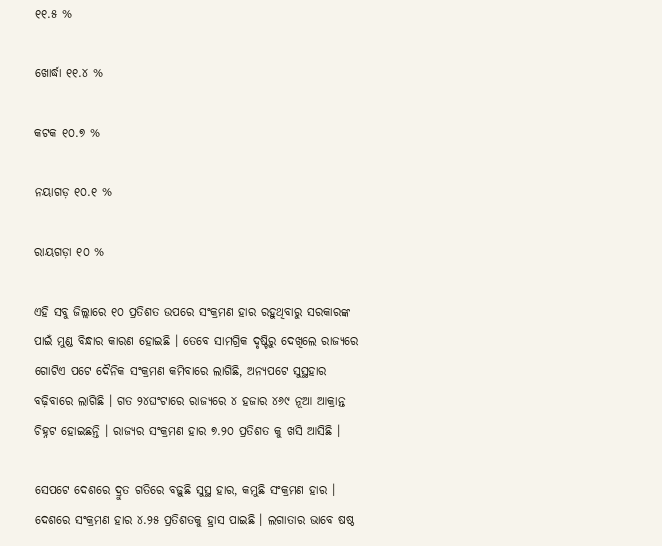୧୧.୫ %

ଖୋର୍ଦ୍ଧା ୧୧.୪ %

କଟକ ୧୦.୭ %

ନୟାଗଡ଼ ୧୦.୧ %

ରାୟଗଡ଼ା ୧୦ %

ଏହି ସବୁ ଜିଲ୍ଲାରେ ୧୦ ପ୍ରତିଶତ ଉପରେ ସଂକ୍ରମଣ ହାର ରହୁଥିବାରୁ ସରକାରଙ୍କ ପାଇଁ ମୁଣ୍ଡ ବିନ୍ଧାର କାରଣ ହୋଇଛି । ତେବେ ସାମଗ୍ରିକ ଦୃଷ୍ଟିରୁ ଦେଖିଲେ ରାଜ୍ୟରେ ଗୋଟିଏ ପଟେ ଦୈନିକ ସଂକ୍ରମଣ କମିବାରେ ଲାଗିଛି, ଅନ୍ୟପଟେ ସୁସ୍ଥହାର ବଢ଼ିବାରେ ଲାଗିଛି । ଗତ ୨୪ଘଂଟାରେ ରାଜ୍ୟରେ ୪ ହଜାର ୪୬୯ ନୂଆ ଆକ୍ରାନ୍ତ ଚିହ୍ନଟ ହୋଇଛନ୍ତି । ରାଜ୍ୟର ସଂକ୍ରମଣ ହାର ୭.୨୦ ପ୍ରତିଶତ କୁ ଖସି ଆସିଛି ।

ସେପଟେ ଦେଶରେ ଦ୍ରୁତ ଗତିରେ ବଢ଼ୁଛି ସୁସ୍ଥ ହାର, କମୁଛି ସଂକ୍ରମଣ ହାର । ଦେଶରେ ସଂକ୍ରମଣ ହାର ୪.୨୫ ପ୍ରତିଶତକୁ ହ୍ରାସ ପାଇଛି । ଲଗାତାର ଭାବେ ଷଷ୍ଠ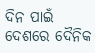ଦିନ ପାଇଁ  ଦେଶରେ ଦୈନିକ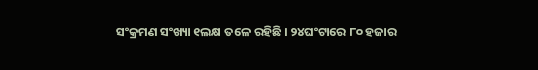ସଂକ୍ରମଣ ସଂଖ୍ୟା ୧ଲକ୍ଷ ତଳେ ରହିଛି । ୨୪ଘଂଟାରେ ୮୦ ହଜାର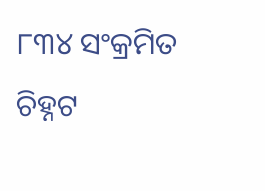୮୩୪ ସଂକ୍ରମିତ ଚିହ୍ନଟ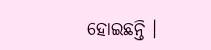ହୋଇଛନ୍ତି ।